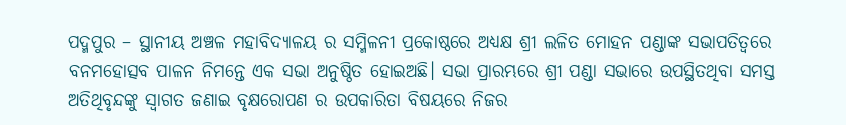ପଦ୍ମପୁର – ସ୍ଥାନୀୟ ଅଞ୍ଚଳ ମହାବିଦ୍ୟାଳୟ ର ସମ୍ମିଳନୀ ପ୍ରକୋଷ୍ଠରେ ଅଧ୍ୟକ୍ଷ ଶ୍ରୀ ଲଳିତ ମୋହନ ପଣ୍ଡାଙ୍କ ସଭାପତିତ୍ବରେ ବନମହୋତ୍ସବ ପାଳନ ନିମନ୍ତେ ଏକ ସଭା ଅନୁଷ୍ଠିତ ହୋଇଅଛି। ସଭା ପ୍ରାରମ୍ଭରେ ଶ୍ରୀ ପଣ୍ଡା ସଭାରେ ଉପସ୍ଥିତଥିବା ସମସ୍ତ ଅତିଥିବୃନ୍ଦଙ୍କୁ ସ୍ବାଗତ ଜଣାଇ ବୃକ୍ଷରୋପଣ ର ଉପକାରିତା ବିଷୟରେ ନିଜର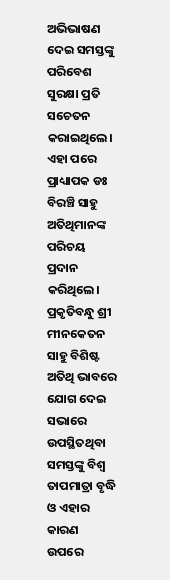ଅଭିଭାଷଣ ଦେଇ ସମସ୍ତଙ୍କୁ ପରିବେଶ ସୁରକ୍ଷା ପ୍ରତି ସଚେତନ କରାଇଥିଲେ। ଏହା ପରେ ପ୍ରାଧ୍ୟାପକ ଡଃ ବିରଞ୍ଚି ସାହୁ ଅତିଥିମାନଙ୍କ ପରିଚୟ ପ୍ରଦାନ କରିଥିଲେ। ପ୍ରକୃତିବନ୍ଧୁ ଶ୍ରୀ ମୀନକେତନ ସାହୁ ବିଶିଷ୍ଟ ଅତିଥି ଭାବରେ ଯୋଗ ଦେଇ ସଭାରେ ଉପସ୍ଥିତଥିବା ସମସ୍ତଙ୍କୁ ବିଶ୍ଵ ତାପମାତ୍ରା ବୃଦ୍ଧି ଓ ଏହାର କାରଣ ଉପରେ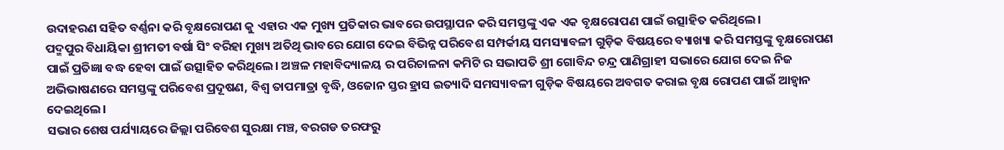ଉଦାହରଣ ସହିତ ବର୍ଣ୍ଣନା କରି ବୃକ୍ଷରୋପଣ କୁ ଏହାର ଏକ ମୁଖ୍ୟ ପ୍ରତିକାର ଭାବରେ ଉପସ୍ଥାପନ କରି ସମସ୍ତଙ୍କୁ ଏକ ଏକ ବୃକ୍ଷରୋପଣ ପାଇଁ ଉତ୍ସାହିତ କରିଥିଲେ।
ପଦ୍ମପୁର ବିଧାୟିକା ଶ୍ରୀମତୀ ବର୍ଷା ସିଂ ବରିହା ମୁଖ୍ୟ ଅତିଥି ଭାବରେ ଯୋଗ ଦେଇ ବିଭିନ୍ନ ପରିବେଶ ସମ୍ପର୍କୀୟ ସମସ୍ୟାବଳୀ ଗୁଡ଼ିକ ବିଷୟରେ ବ୍ୟାଖ୍ୟା କରି ସମସ୍ତଙ୍କୁ ବୃକ୍ଷରୋପଣ ପାଇଁ ପ୍ରତିଜ୍ଞା ବଦ୍ଧ ହେବା ପାଇଁ ଉତ୍ସାହିତ କରିଥିଲେ। ଅଞ୍ଚଳ ମହାବିଦ୍ୟାଳୟ ର ପରିଚାଳନା କମିଟି ର ସଭାପତି ଶ୍ରୀ ଗୋବିନ୍ଦ ଚନ୍ଦ୍ର ପାଣିଗ୍ରାହୀ ସଭାରେ ଯୋଗ ଦେଇ ନିଜ ଅଭିଭାଷଣରେ ସମସ୍ତଙ୍କୁ ପରିବେଶ ପ୍ରଦୂଷଣ, ବିଶ୍ଵ ତାପମାତ୍ରା ବୃଦ୍ଧି, ଓଜୋନ ସ୍ତର ହ୍ରାସ ଇତ୍ୟାଦି ସମସ୍ୟାବଳୀ ଗୁଡ଼ିକ ବିଷୟରେ ଅବଗତ କରାଇ ବୃକ୍ଷ ରୋପଣ ପାଇଁ ଆହ୍ବାନ ଦେଇଥିଲେ।
ସଭାର ଶେଷ ପର୍ଯ୍ୟାୟରେ ଜିଲ୍ଲା ପରିବେଶ ସୁରକ୍ଷା ମଞ୍ଚ, ବରଗଡ ତରଫରୁ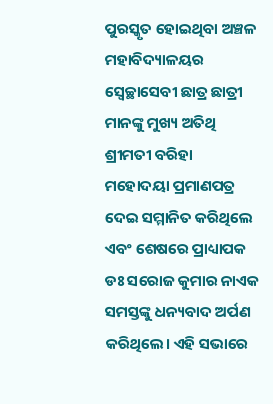ପୁରସ୍କୃତ ହୋଇଥିବା ଅଞ୍ଚଳ ମହାବିଦ୍ୟାଳୟର ସ୍ବେଚ୍ଛାସେବୀ ଛାତ୍ର ଛାତ୍ରୀ ମାନଙ୍କୁ ମୁଖ୍ୟ ଅତିଥି ଶ୍ରୀମତୀ ବରିହା ମହୋଦୟା ପ୍ରମାଣପତ୍ର ଦେଇ ସମ୍ମାନିତ କରିଥିଲେ ଏବଂ ଶେଷରେ ପ୍ରାଧ୍ୟାପକ ଡଃ ସରୋଜ କୁମାର ନାଏକ ସମସ୍ତଙ୍କୁ ଧନ୍ୟବାଦ ଅର୍ପଣ କରିଥିଲେ। ଏହି ସଭାରେ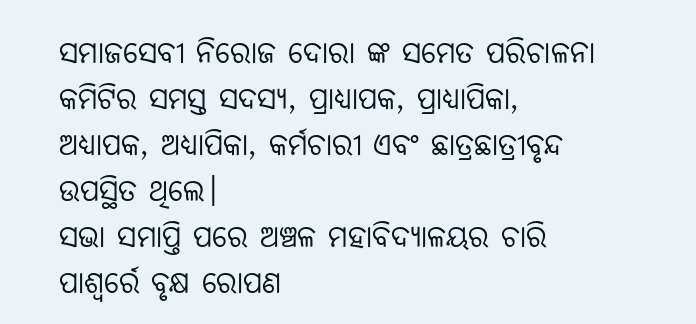ସମାଜସେବୀ ନିରୋଜ ଦୋରା ଙ୍କ ସମେତ ପରିଚାଳନା କମିଟିର ସମସ୍ତ ସଦସ୍ୟ, ପ୍ରାଧ୍ୟାପକ, ପ୍ରାଧ୍ୟାପିକା, ଅଧ୍ୟାପକ, ଅଧ୍ୟାପିକା, କର୍ମଚାରୀ ଏବଂ ଛାତ୍ରଛାତ୍ରୀବୃନ୍ଦ ଉପସ୍ଥିତ ଥିଲେ।
ସଭା ସମାପ୍ତି ପରେ ଅଞ୍ଚଳ ମହାବିଦ୍ୟାଳୟର ଚାରି ପାଶ୍ୱର୍ରେ ବୃକ୍ଷ ରୋପଣ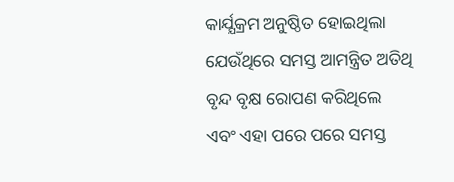କାର୍ଯ୍ଯକ୍ରମ ଅନୁଷ୍ଠିତ ହୋଇଥିଲା ଯେଉଁଥିରେ ସମସ୍ତ ଆମନ୍ତ୍ରିତ ଅତିଥି ବୃନ୍ଦ ବୃକ୍ଷ ରୋପଣ କରିଥିଲେ ଏବଂ ଏହା ପରେ ପରେ ସମସ୍ତ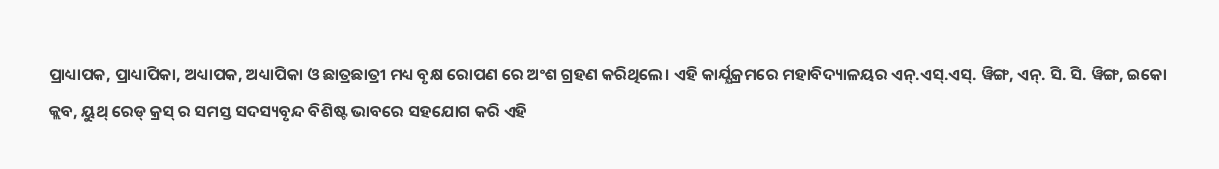ପ୍ରାଧ୍ୟାପକ, ପ୍ରାଧ୍ୟାପିକା, ଅଧ୍ୟାପକ, ଅଧ୍ୟାପିକା ଓ ଛାତ୍ରଛାତ୍ରୀ ମଧ୍ୟ ବୃକ୍ଷ ରୋପଣ ରେ ଅଂଶ ଗ୍ରହଣ କରିଥିଲେ। ଏହି କାର୍ଯ୍ଯକ୍ରମରେ ମହାବିଦ୍ୟାଳୟର ଏନ୍.ଏସ୍.ଏସ୍. ୱିଙ୍ଗ, ଏନ୍. ସି. ସି. ୱିଙ୍ଗ, ଇକୋ କ୍ଲବ, ୟୁଥ୍ ରେଡ୍ କ୍ରସ୍ ର ସମସ୍ତ ସଦସ୍ୟବୃନ୍ଦ ବିଶିଷ୍ଟ ଭାବରେ ସହଯୋଗ କରି ଏହି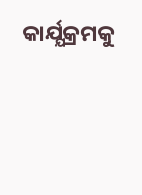କାର୍ଯ୍ଯକ୍ରମକୁ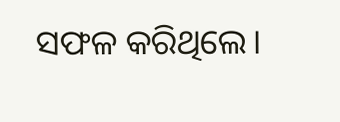ସଫଳ କରିଥିଲେ।